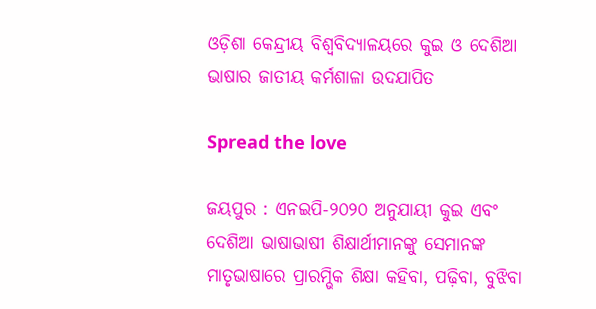ଓଡ଼ିଶା କେନ୍ଦ୍ରୀୟ ବିଶ୍ୱବିଦ୍ୟାଳୟରେ କୁଇ ଓ ଦେଶିଆ ଭାଷାର ଜାତୀୟ କର୍ମଶାଳା ଉଦଯାପିତ

Spread the love

ଜୟପୁର : ଏନଇପି-୨୦୨୦ ଅନୁଯାୟୀ କୁଇ ଏବଂ ଦେଶିଆ ଭାଷାଭାଷୀ ଶିକ୍ଷାର୍ଥୀମାନଙ୍କୁ ସେମାନଙ୍କ ମାତୃଭାଷାରେ ପ୍ରାରମ୍ଭିକ ଶିକ୍ଷା କହିବା, ପଢ଼ିବା, ବୁଝିବା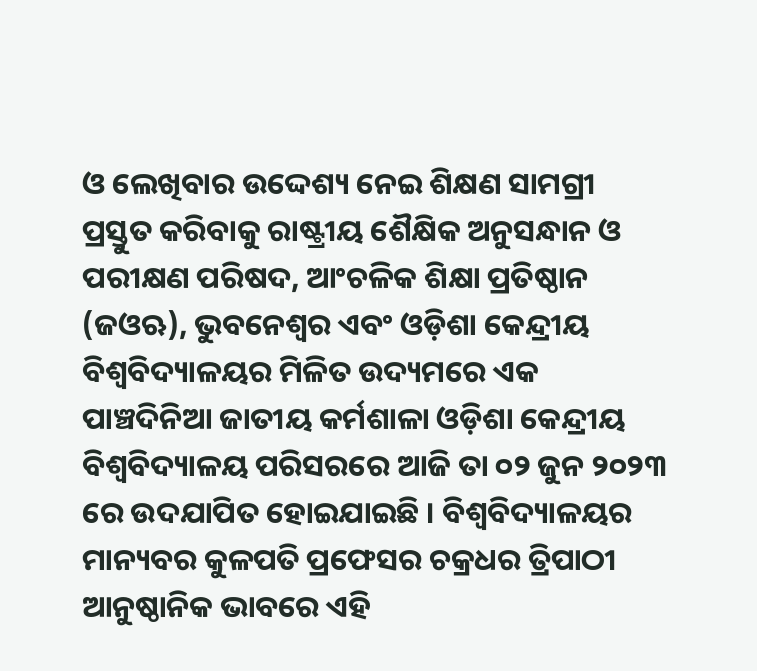ଓ ଲେଖିବାର ଉଦ୍ଦେଶ୍ୟ ନେଇ ଶିକ୍ଷଣ ସାମଗ୍ରୀ ପ୍ରସ୍ତୁତ କରିବାକୁ ରାଷ୍ଟ୍ରୀୟ ଶୈକ୍ଷିକ ଅନୁସନ୍ଧାନ ଓ ପରୀକ୍ଷଣ ପରିଷଦ, ଆଂଚଳିକ ଶିକ୍ଷା ପ୍ରତିଷ୍ଠାନ (ଜଓଋ), ଭୁବନେଶ୍ୱର ଏବଂ ଓଡ଼ିଶା କେନ୍ଦ୍ରୀୟ ବିଶ୍ୱବିଦ୍ୟାଳୟର ମିଳିତ ଉଦ୍ୟମରେ ଏକ ପାଞ୍ଚଦିନିଆ ଜାତୀୟ କର୍ମଶାଳା ଓଡ଼ିଶା କେନ୍ଦ୍ରୀୟ ବିଶ୍ୱବିଦ୍ୟାଳୟ ପରିସରରେ ଆଜି ତା ୦୨ ଜୁନ ୨୦୨୩ ରେ ଉଦଯାପିତ ହୋଇଯାଇଛି । ବିଶ୍ୱବିଦ୍ୟାଳୟର ମାନ୍ୟବର କୁଳପତି ପ୍ରଫେସର ଚକ୍ରଧର ତ୍ରିପାଠୀ ଆନୁଷ୍ଠାନିକ ଭାବରେ ଏହି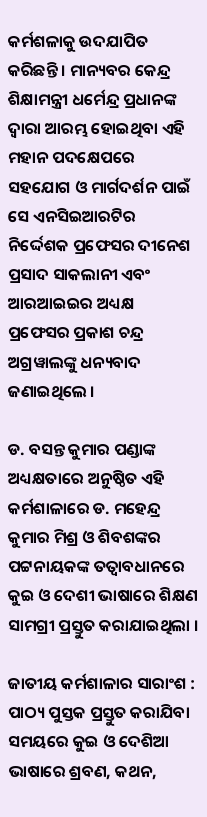କର୍ମଶଳାକୁ ଉଦଯାପିତ କରିଛନ୍ତି । ମାନ୍ୟବର କେନ୍ଦ୍ର ଶିକ୍ଷାମନ୍ତ୍ରୀ ଧର୍ମେନ୍ଦ୍ର ପ୍ରଧାନଙ୍କ ଦ୍ୱାରା ଆରମ୍ଭ ହୋଇଥିବା ଏହି ମହାନ ପଦକ୍ଷେପରେ ସହଯୋଗ ଓ ମାର୍ଗଦର୍ଶନ ପାଇଁ ସେ ଏନସିଇଆରଟିର ନିର୍ଦ୍ଦେଶକ ପ୍ରଫେସର ଦୀନେଶ ପ୍ରସାଦ ସାକଲାନୀ ଏବଂ ଆରଆଇଇର ଅଧ୍ୟକ୍ଷ ପ୍ରଫେସର ପ୍ରକାଶ ଚନ୍ଦ୍ର ଅଗ୍ରୱାଲଙ୍କୁ ଧନ୍ୟବାଦ ଜଣାଇଥିଲେ ।

ଡ. ବସନ୍ତ କୁମାର ପଣ୍ଡାଙ୍କ ଅଧ୍ୟକ୍ଷତାରେ ଅନୁଷ୍ଠିତ ଏହି କର୍ମଶାଳାରେ ଡ. ମହେନ୍ଦ୍ର କୁମାର ମିଶ୍ର ଓ ଶିବଶଙ୍କର ପଟ୍ଟନାୟକଙ୍କ ତତ୍ୱାବଧାନରେ କୁଇ ଓ ଦେଶୀ ଭାଷାରେ ଶିକ୍ଷଣ ସାମଗ୍ରୀ ପ୍ରସ୍ତୁତ କରାଯାଇଥିଲା ।

ଜାତୀୟ କର୍ମଶାଳାର ସାରାଂଶ : ପାଠ୍ୟ ପୁସ୍ତକ ପ୍ରସ୍ତୁତ କରାଯିବା ସମୟରେ କୁଇ ଓ ଦେଶିଆ ଭାଷାରେ ଶ୍ରବଣ, କଥନ,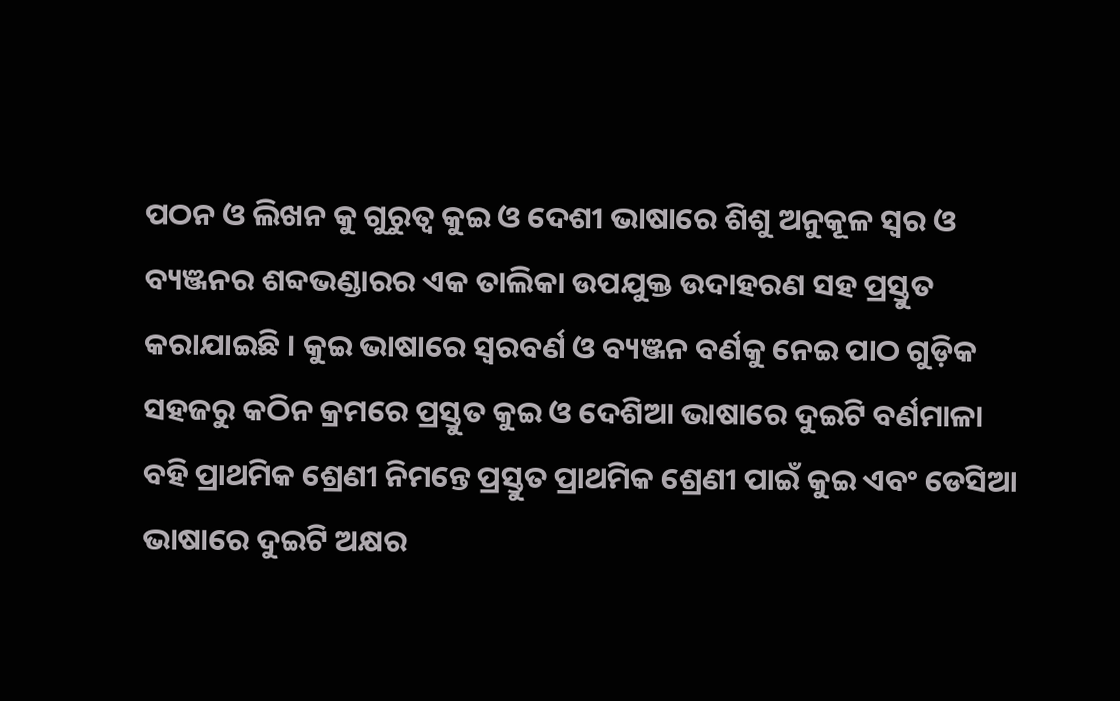ପଠନ ଓ ଲିଖନ କୁ ଗୁରୁତ୍ୱ କୁଇ ଓ ଦେଶୀ ଭାଷାରେ ଶିଶୁ ଅନୁକୂଳ ସ୍ୱର ଓ ବ୍ୟଞ୍ଜନର ଶବ୍ଦଭଣ୍ଡାରର ଏକ ତାଲିକା ଉପଯୁକ୍ତ ଉଦାହରଣ ସହ ପ୍ରସ୍ତୁତ କରାଯାଇଛି । କୁଇ ଭାଷାରେ ସ୍ୱରବର୍ଣ ଓ ବ୍ୟଞ୍ଜନ ବର୍ଣକୁ ନେଇ ପାଠ ଗୁଡ଼ିକ ସହଜରୁ କଠିନ କ୍ରମରେ ପ୍ରସ୍ତୁତ କୁଇ ଓ ଦେଶିଆ ଭାଷାରେ ଦୁଇଟି ବର୍ଣମାଳା ବହି ପ୍ରାଥମିକ ଶ୍ରେଣୀ ନିମନ୍ତେ ପ୍ରସ୍ତୁତ ପ୍ରାଥମିକ ଶ୍ରେଣୀ ପାଇଁ କୁଇ ଏବଂ ଡେସିଆ ଭାଷାରେ ଦୁଇଟି ଅକ୍ଷର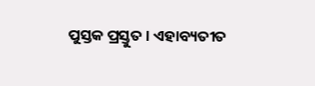ପୁସ୍ତକ ପ୍ରସ୍ତୁତ । ଏହାବ୍ୟତୀତ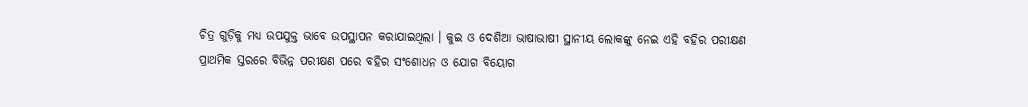ଚିତ୍ର ଗୁଡ଼ିକୁ ମଧ୍ୟ ଉପଯୁକ୍ତ ଭାବେ ଉପସ୍ଥାପନ କରାଯାଇଥିଲା । କୁଇ ଓ ଦେଶିଆ ଭାଷାଭାଷୀ ସ୍ଥାନୀୟ ଲୋକଙ୍କୁ ନେଇ ଏହି ବହିର ପରୀକ୍ଷଣ ପ୍ରାଥମିକ ସ୍ତରରେ ବିଭିନ୍ନ ପରୀକ୍ଷଣ ପରେ ବହିର ସଂଶୋଧନ ଓ ଯୋଗ ବିୟୋଗ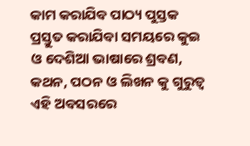କାମ କରାଯିବ ପାଠ୍ୟ ପୁସ୍ତକ ପ୍ରସ୍ତୁତ କରାଯିବା ସମୟରେ କୁଇ ଓ ଦେଶିଆ ଭାଷାରେ ଶ୍ରବଣ, କଥନ, ପଠନ ଓ ଲିଖନ କୁ ଗୁରୁତ୍ୱ ଏହି ଅବସରରେ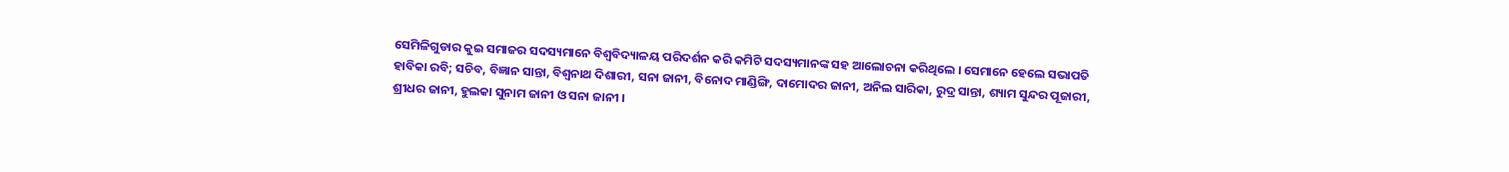ସେମିଳିଗୁଡାର କୁଇ ସମାଜର ସଦସ୍ୟମାନେ ବିଶ୍ୱବିଦ୍ୟାଳୟ ପରିଦର୍ଶନ କରି କମିଟି ସଦସ୍ୟମାନଙ୍କ ସହ ଆଲୋଚନା କରିଥିଲେ । ସେମାନେ ହେଲେ ସଭାପତି ହାବିକା ରବି; ସଚିବ, ବିଜ୍ଞାନ ସାନ୍ତା, ବିଶ୍ୱନାଥ ଦିଶାରୀ, ସନା ଜାନୀ, ବିନୋଦ ମାଣ୍ଡିଙ୍ଗି, ଦାମୋଦର ଜାନୀ, ଅନିଲ ସାରିକା, ରୁଦ୍ର ସାନ୍ତା, ଶ୍ୟାମ ସୁନ୍ଦର ପୂଜାରୀ, ଶ୍ରୀଧର ଜାନୀ, ହୁଲକା ସୁନାମ ଜାନୀ ଓ ସନା ଜାନୀ ।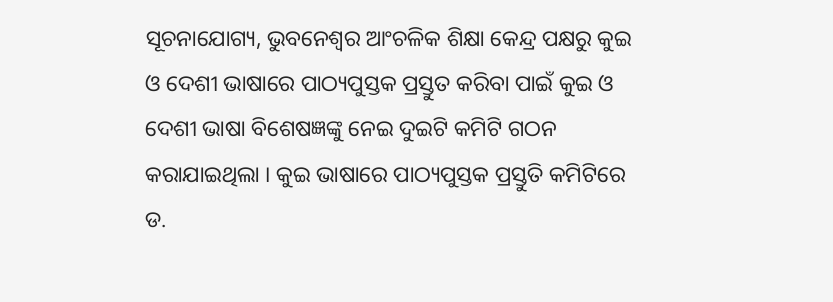ସୂଚନାଯୋଗ୍ୟ, ଭୁବନେଶ୍ୱର ଆଂଚଳିକ ଶିକ୍ଷା କେନ୍ଦ୍ର ପକ୍ଷରୁ କୁଇ ଓ ଦେଶୀ ଭାଷାରେ ପାଠ୍ୟପୁସ୍ତକ ପ୍ରସ୍ତୁତ କରିବା ପାଇଁ କୁଇ ଓ ଦେଶୀ ଭାଷା ବିଶେଷଜ୍ଞଙ୍କୁ ନେଇ ଦୁଇଟି କମିଟି ଗଠନ କରାଯାଇଥିଲା । କୁଇ ଭାଷାରେ ପାଠ୍ୟପୁସ୍ତକ ପ୍ରସ୍ତୁତି କମିଟିରେ ଡ.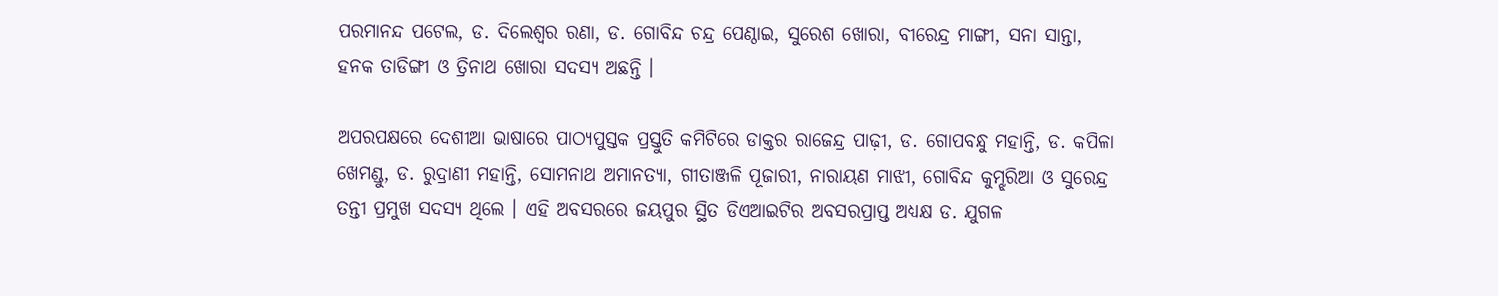ପରମାନନ୍ଦ ପଟେଲ, ଡ. ଦିଲେଶ୍ୱର ରଣା, ଡ. ଗୋବିନ୍ଦ ଚନ୍ଦ୍ର ପେଣ୍ଠାଇ, ସୁରେଶ ଖୋରା, ବୀରେନ୍ଦ୍ର ମାଙ୍ଗୀ, ସନା ସାନ୍ତା, ହନକ ତାଡିଙ୍ଗୀ ଓ ତ୍ରିନାଥ ଖୋରା ସଦସ୍ୟ ଅଛନ୍ତି ।

ଅପରପକ୍ଷରେ ଦେଶୀଆ ଭାଷାରେ ପାଠ୍ୟପୁସ୍ତକ ପ୍ରସ୍ତୁତି କମିଟିରେ ଡାକ୍ତର ରାଜେନ୍ଦ୍ର ପାଢ଼ୀ, ଡ. ଗୋପବନ୍ଧୁ ମହାନ୍ତି, ଡ. କପିଳା ଖେମଣ୍ଡୁ, ଡ. ରୁଦ୍ରାଣୀ ମହାନ୍ତି, ସୋମନାଥ ଅମାନତ୍ୟା, ଗୀତାଞ୍ଜଳି ପୂଜାରୀ, ନାରାୟଣ ମାଝୀ, ଗୋବିନ୍ଦ କୁମ୍ଝରିଆ ଓ ସୁରେନ୍ଦ୍ର ତନ୍ତୀ ପ୍ରମୁଖ ସଦସ୍ୟ ଥିଲେ । ଏହି ଅବସରରେ ଜୟପୁର ସ୍ଥିତ ଡିଏଆଇଟିର ଅବସରପ୍ରାପ୍ତ ଅଧ୍ୟକ୍ଷ ଡ. ଯୁଗଳ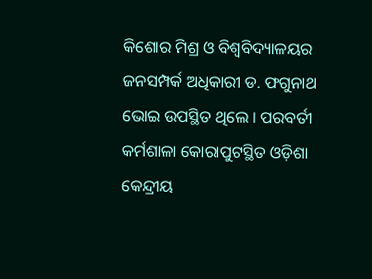କିଶୋର ମିଶ୍ର ଓ ବିଶ୍ୱବିଦ୍ୟାଳୟର ଜନସମ୍ପର୍କ ଅଧିକାରୀ ଡ. ଫଗୁନାଥ ଭୋଇ ଉପସ୍ଥିତ ଥିଲେ । ପରବର୍ତୀ କର୍ମଶାଳା କୋରାପୁଟସ୍ଥିତ ଓଡ଼ିଶା କେନ୍ଦ୍ରୀୟ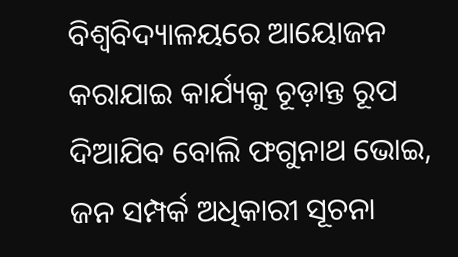ବିଶ୍ୱବିଦ୍ୟାଳୟରେ ଆୟୋଜନ କରାଯାଇ କାର୍ଯ୍ୟକୁ ଚୂଡ଼ାନ୍ତ ରୂପ ଦିଆଯିବ ବୋଲି ଫଗୁନାଥ ଭୋଇ, ଜନ ସମ୍ପର୍କ ଅଧିକାରୀ ସୂଚନା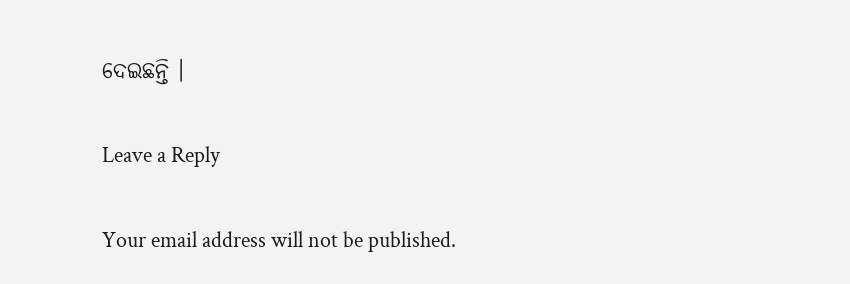ଦେଇଛନ୍ତି ।

Leave a Reply

Your email address will not be published.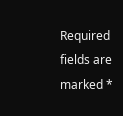Required fields are marked *